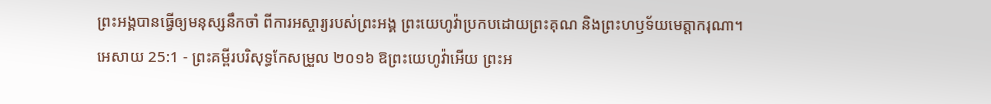ព្រះអង្គបានធ្វើឲ្យមនុស្សនឹកចាំ ពីការអស្ចារ្យរបស់ព្រះអង្គ ព្រះយេហូវ៉ាប្រកបដោយព្រះគុណ និងព្រះហឫទ័យមេត្តាករុណា។
អេសាយ 25:1 - ព្រះគម្ពីរបរិសុទ្ធកែសម្រួល ២០១៦ ឱព្រះយេហូវ៉ាអើយ ព្រះអ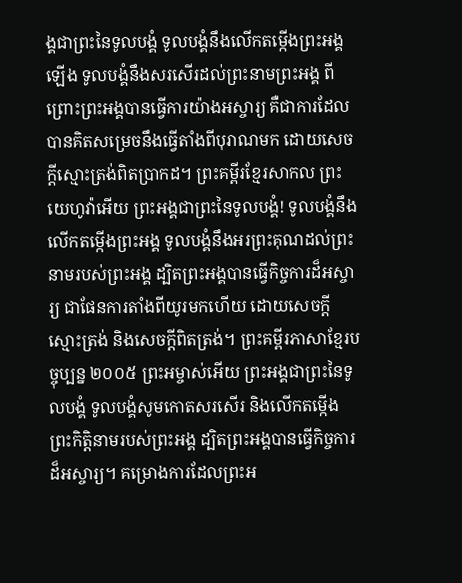ង្គជាព្រះនៃទូលបង្គំ ទូលបង្គំនឹងលើកតម្កើងព្រះអង្គឡើង ទូលបង្គំនឹងសរសើរដល់ព្រះនាមព្រះអង្គ ពីព្រោះព្រះអង្គបានធ្វើការយ៉ាងអស្ចារ្យ គឺជាការដែលបានគិតសម្រេចនឹងធ្វើតាំងពីបុរាណមក ដោយសេចក្ដីស្មោះត្រង់ពិតប្រាកដ។ ព្រះគម្ពីរខ្មែរសាកល ព្រះយេហូវ៉ាអើយ ព្រះអង្គជាព្រះនៃទូលបង្គំ! ទូលបង្គំនឹងលើកតម្កើងព្រះអង្គ ទូលបង្គំនឹងអរព្រះគុណដល់ព្រះនាមរបស់ព្រះអង្គ ដ្បិតព្រះអង្គបានធ្វើកិច្ចការដ៏អស្ចារ្យ ជាផែនការតាំងពីយូរមកហើយ ដោយសេចក្ដីស្មោះត្រង់ និងសេចក្ដីពិតត្រង់។ ព្រះគម្ពីរភាសាខ្មែរបច្ចុប្បន្ន ២០០៥ ព្រះអម្ចាស់អើយ ព្រះអង្គជាព្រះនៃទូលបង្គំ ទូលបង្គំសូមកោតសរសើរ និងលើកតម្កើង ព្រះកិត្តិនាមរបស់ព្រះអង្គ ដ្បិតព្រះអង្គបានធ្វើកិច្ចការដ៏អស្ចារ្យ។ គម្រោងការដែលព្រះអ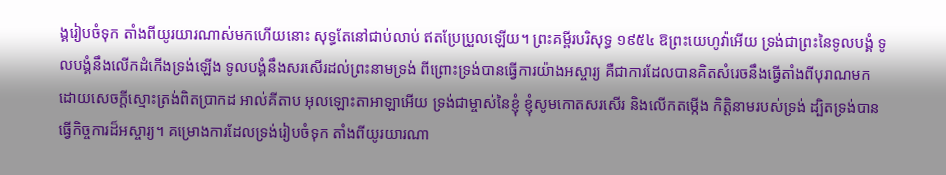ង្គរៀបចំទុក តាំងពីយូរយារណាស់មកហើយនោះ សុទ្ធតែនៅជាប់លាប់ ឥតប្រែប្រួលឡើយ។ ព្រះគម្ពីរបរិសុទ្ធ ១៩៥៤ ឱព្រះយេហូវ៉ាអើយ ទ្រង់ជាព្រះនៃទូលបង្គំ ទូលបង្គំនឹងលើកដំកើងទ្រង់ឡើង ទូលបង្គំនឹងសរសើរដល់ព្រះនាមទ្រង់ ពីព្រោះទ្រង់បានធ្វើការយ៉ាងអស្ចារ្យ គឺជាការដែលបានគិតសំរេចនឹងធ្វើតាំងពីបុរាណមក ដោយសេចក្ដីស្មោះត្រង់ពិតប្រាកដ អាល់គីតាប អុលឡោះតាអាឡាអើយ ទ្រង់ជាម្ចាស់នៃខ្ញុំ ខ្ញុំសូមកោតសរសើរ និងលើកតម្កើង កិត្តិនាមរបស់ទ្រង់ ដ្បិតទ្រង់បានធ្វើកិច្ចការដ៏អស្ចារ្យ។ គម្រោងការដែលទ្រង់រៀបចំទុក តាំងពីយូរយារណា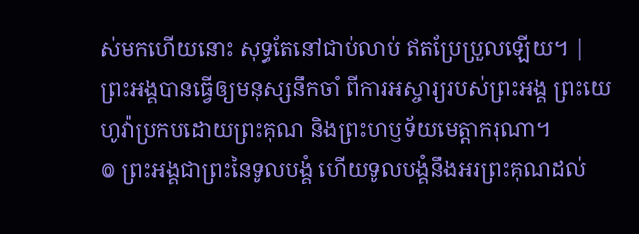ស់មកហើយនោះ សុទ្ធតែនៅជាប់លាប់ ឥតប្រែប្រួលឡើយ។ |
ព្រះអង្គបានធ្វើឲ្យមនុស្សនឹកចាំ ពីការអស្ចារ្យរបស់ព្រះអង្គ ព្រះយេហូវ៉ាប្រកបដោយព្រះគុណ និងព្រះហឫទ័យមេត្តាករុណា។
៙ ព្រះអង្គជាព្រះនៃទូលបង្គំ ហើយទូលបង្គំនឹងអរព្រះគុណដល់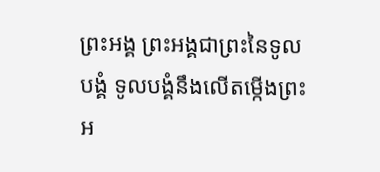ព្រះអង្គ ព្រះអង្គជាព្រះនៃទូលបង្គំ ទូលបង្គំនឹងលើតម្កើងព្រះអ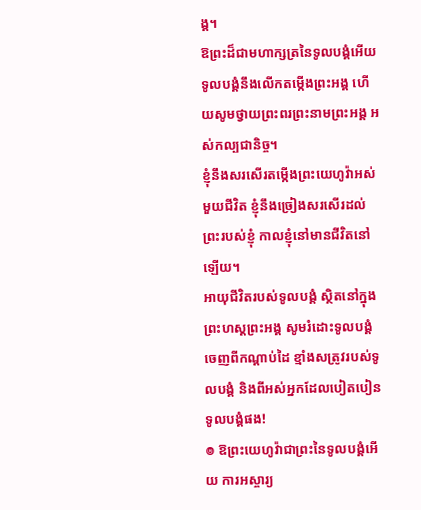ង្គ។
ឱព្រះដ៏ជាមហាក្សត្រនៃទូលបង្គំអើយ ទូលបង្គំនឹងលើកតម្កើងព្រះអង្គ ហើយសូមថ្វាយព្រះពរព្រះនាមព្រះអង្គ អស់កល្បជានិច្ច។
ខ្ញុំនឹងសរសើរតម្កើងព្រះយេហូវ៉ាអស់មួយជីវិត ខ្ញុំនឹងច្រៀងសរសើរដល់ព្រះរបស់ខ្ញុំ កាលខ្ញុំនៅមានជីវិតនៅឡើយ។
អាយុជីវិតរបស់ទូលបង្គំ ស្ថិតនៅក្នុងព្រះហស្តព្រះអង្គ សូមរំដោះទូលបង្គំ ចេញពីកណ្ដាប់ដៃ ខ្មាំងសត្រូវរបស់ទូលបង្គំ និងពីអស់អ្នកដែលបៀតបៀនទូលបង្គំផង!
៙ ឱព្រះយេហូវ៉ាជាព្រះនៃទូលបង្គំអើយ ការអស្ចារ្យ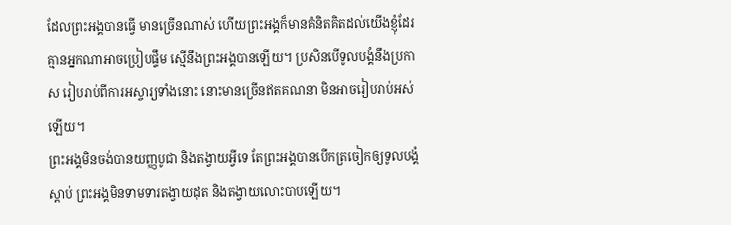ដែលព្រះអង្គបានធ្វើ មានច្រើនណាស់ ហើយព្រះអង្គក៏មានគំនិតគិតដល់យើងខ្ញុំដែរ គ្មានអ្នកណាអាចប្រៀបផ្ទឹម ស្មើនឹងព្រះអង្គបានឡើយ។ ប្រសិនបើទូលបង្គំនឹងប្រកាស រៀបរាប់ពីការអស្ចារ្យទាំងនោះ នោះមានច្រើនឥតគណនា មិនអាចរៀបរាប់អស់ឡើយ។
ព្រះអង្គមិនចង់បានយញ្ញបូជា និងតង្វាយអ្វីទេ តែព្រះអង្គបានបើកត្រចៀកឲ្យទូលបង្គំស្តាប់ ព្រះអង្គមិនទាមទារតង្វាយដុត និងតង្វាយលោះបាបឡើយ។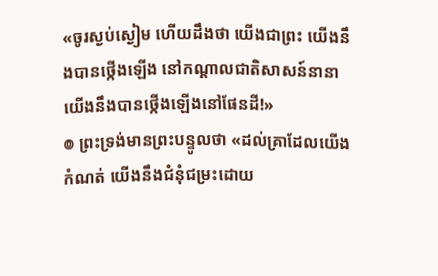«ចូរស្ងប់ស្ងៀម ហើយដឹងថា យើងជាព្រះ យើងនឹងបានថ្កើងឡើង នៅកណ្ដាលជាតិសាសន៍នានា យើងនឹងបានថ្កើងឡើងនៅផែនដី!»
៙ ព្រះទ្រង់មានព្រះបន្ទូលថា «ដល់គ្រាដែលយើងកំណត់ យើងនឹងជំនុំជម្រះដោយ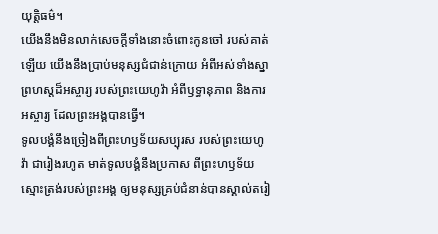យុត្តិធម៌។
យើងនឹងមិនលាក់សេចក្ដីទាំងនោះចំពោះកូនចៅ របស់គាត់ឡើយ យើងនឹងប្រាប់មនុស្សជំជាន់ក្រោយ អំពីអស់ទាំងស្នាព្រហស្តដ៏អស្ចារ្យ របស់ព្រះយេហូវ៉ា អំពីឫទ្ធានុភាព និងការអស្ចារ្យ ដែលព្រះអង្គបានធ្វើ។
ទូលបង្គំនឹងច្រៀងពីព្រះហឫទ័យសប្បុរស របស់ព្រះយេហូវ៉ា ជារៀងរហូត មាត់ទូលបង្គំនឹងប្រកាស ពីព្រះហឫទ័យស្មោះត្រង់របស់ព្រះអង្គ ឲ្យមនុស្សគ្រប់ជំនាន់បានស្គាល់តរៀ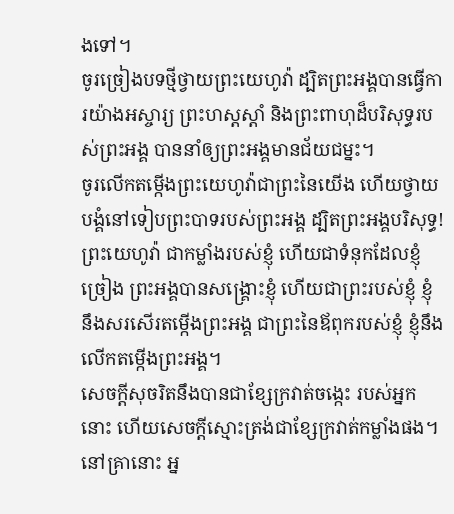ងទៅ។
ចូរច្រៀងបទថ្មីថ្វាយព្រះយេហូវ៉ា ដ្បិតព្រះអង្គបានធ្វើការយ៉ាងអស្ចារ្យ ព្រះហស្តស្តាំ និងព្រះពាហុដ៏បរិសុទ្ធរបស់ព្រះអង្គ បាននាំឲ្យព្រះអង្គមានជ័យជម្នះ។
ចូរលើកតម្កើងព្រះយេហូវ៉ាជាព្រះនៃយើង ហើយថ្វាយបង្គំនៅទៀបព្រះបាទរបស់ព្រះអង្គ ដ្បិតព្រះអង្គបរិសុទ្ធ!
ព្រះយេហូវ៉ា ជាកម្លាំងរបស់ខ្ញុំ ហើយជាទំនុកដែលខ្ញុំច្រៀង ព្រះអង្គបានសង្គ្រោះខ្ញុំ ហើយជាព្រះរបស់ខ្ញុំ ខ្ញុំនឹងសរសើរតម្កើងព្រះអង្គ ជាព្រះនៃឪពុករបស់ខ្ញុំ ខ្ញុំនឹងលើកតម្កើងព្រះអង្គ។
សេចក្ដីសុចរិតនឹងបានជាខ្សែក្រវាត់ចង្កេះ របស់អ្នកនោះ ហើយសេចក្ដីស្មោះត្រង់ជាខ្សែក្រវាត់កម្លាំងផង។
នៅគ្រានោះ អ្ន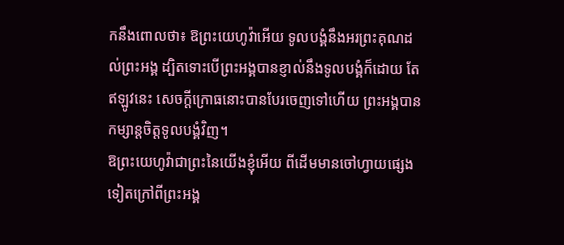កនឹងពោលថា៖ ឱព្រះយេហូវ៉ាអើយ ទូលបង្គំនឹងអរព្រះគុណដល់ព្រះអង្គ ដ្បិតទោះបើព្រះអង្គបានខ្ញាល់នឹងទូលបង្គំក៏ដោយ តែឥឡូវនេះ សេចក្ដីក្រោធនោះបានបែរចេញទៅហើយ ព្រះអង្គបានកម្សាន្តចិត្តទូលបង្គំវិញ។
ឱព្រះយេហូវ៉ាជាព្រះនៃយើងខ្ញុំអើយ ពីដើមមានចៅហ្វាយផ្សេងទៀតក្រៅពីព្រះអង្គ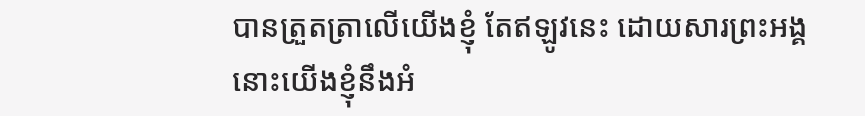បានត្រួតត្រាលើយើងខ្ញុំ តែឥឡូវនេះ ដោយសារព្រះអង្គ នោះយើងខ្ញុំនឹងអំ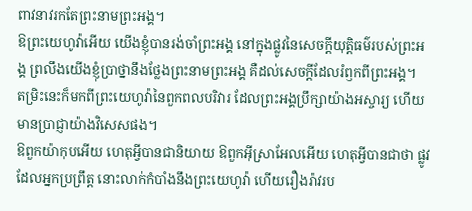ពាវនាវរកតែព្រះនាមព្រះអង្គ។
ឱព្រះយេហូវ៉ាអើយ យើងខ្ញុំបានរង់ចាំព្រះអង្គ នៅក្នុងផ្លូវនៃសេចក្ដីយុត្តិធម៌របស់ព្រះអង្គ ព្រលឹងយើងខ្ញុំប្រាថ្នានឹងថ្លែងព្រះនាមព្រះអង្គ គឺដល់សេចក្ដីដែលរំឭកពីព្រះអង្គ។
តម្រិះនេះក៏មកពីព្រះយេហូវ៉ានៃពួកពលបរិវារ ដែលព្រះអង្គប្រឹក្សាយ៉ាងអស្ចារ្យ ហើយមានប្រាជ្ញាយ៉ាងវិសេសផង។
ឱពួកយ៉ាកុបអើយ ហេតុអ្វីបានជានិយាយ ឱពួកអ៊ីស្រាអែលអើយ ហេតុអ្វីបានជាថា ផ្លូវដែលអ្នកប្រព្រឹត្ត នោះលាក់កំបាំងនឹងព្រះយេហូវ៉ា ហើយរឿងរ៉ាវរប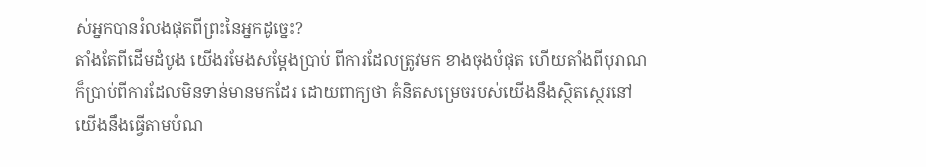ស់អ្នកបានរំលងផុតពីព្រះនៃអ្នកដូច្នេះ?
តាំងតែពីដើមដំបូង យើងរមែងសម្ដែងប្រាប់ ពីការដែលត្រូវមក ខាងចុងបំផុត ហើយតាំងពីបុរាណក៏ប្រាប់ពីការដែលមិនទាន់មានមកដែរ ដោយពាក្យថា គំនិតសម្រេចរបស់យើងនឹងស្ថិតស្ថេរនៅ យើងនឹងធ្វើតាមបំណ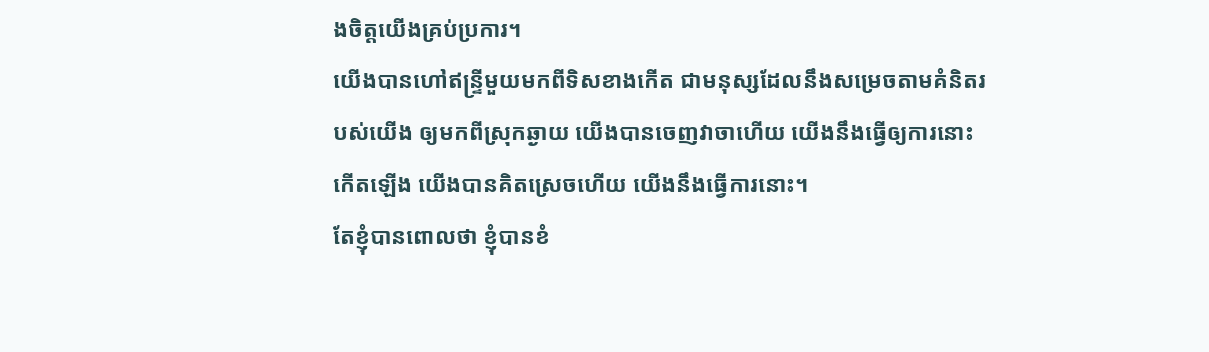ងចិត្តយើងគ្រប់ប្រការ។
យើងបានហៅឥន្ទ្រីមួយមកពីទិសខាងកើត ជាមនុស្សដែលនឹងសម្រេចតាមគំនិតរបស់យើង ឲ្យមកពីស្រុកឆ្ងាយ យើងបានចេញវាចាហើយ យើងនឹងធ្វើឲ្យការនោះកើតឡើង យើងបានគិតស្រេចហើយ យើងនឹងធ្វើការនោះ។
តែខ្ញុំបានពោលថា ខ្ញុំបានខំ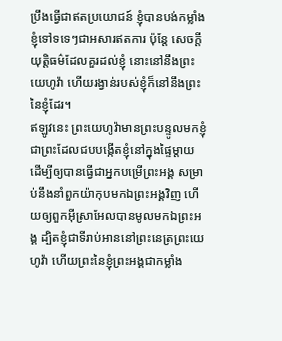ប្រឹងធ្វើជាឥតប្រយោជន៍ ខ្ញុំបានបង់កម្លាំងខ្ញុំទៅទទេៗជាអសារឥតការ ប៉ុន្តែ សេចក្ដីយុត្តិធម៌ដែលគួរដល់ខ្ញុំ នោះនៅនឹងព្រះយេហូវ៉ា ហើយរង្វាន់របស់ខ្ញុំក៏នៅនឹងព្រះនៃខ្ញុំដែរ។
ឥឡូវនេះ ព្រះយេហូវ៉ាមានព្រះបន្ទូលមកខ្ញុំ ជាព្រះដែលជបបង្កើតខ្ញុំនៅក្នុងផ្ទៃម្តាយ ដើម្បីឲ្យបានធ្វើជាអ្នកបម្រើព្រះអង្គ សម្រាប់នឹងនាំពួកយ៉ាកុបមកឯព្រះអង្គវិញ ហើយឲ្យពួកអ៊ីស្រាអែលបានមូលមកឯព្រះអង្គ ដ្បិតខ្ញុំជាទីរាប់អាននៅព្រះនេត្រព្រះយេហូវ៉ា ហើយព្រះនៃខ្ញុំព្រះអង្គជាកម្លាំង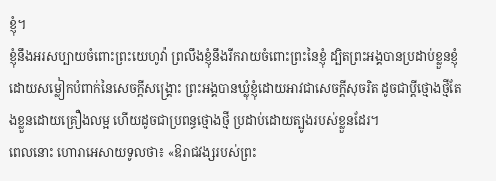ខ្ញុំ។
ខ្ញុំនឹងអរសប្បាយចំពោះព្រះយេហូវ៉ា ព្រលឹងខ្ញុំនឹងរីករាយចំពោះព្រះនៃខ្ញុំ ដ្បិតព្រះអង្គបានប្រដាប់ខ្លួនខ្ញុំ ដោយសម្លៀកបំពាក់នៃសេចក្ដីសង្គ្រោះ ព្រះអង្គបានឃ្លុំខ្ញុំដោយអាវជាសេចក្ដីសុចរិត ដូចជាប្តីថ្មោងថ្មីតែងខ្លួនដោយគ្រឿងលម្អ ហើយដូចជាប្រពន្ធថ្មោងថ្មី ប្រដាប់ដោយត្បូងរបស់ខ្លួនដែរ។
ពេលនោះ ហោរាអេសាយទូលថា៖ «ឱរាជវង្សរបស់ព្រះ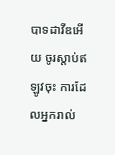បាទដាវីឌអើយ ចូរស្តាប់ឥឡូវចុះ ការដែលអ្នករាល់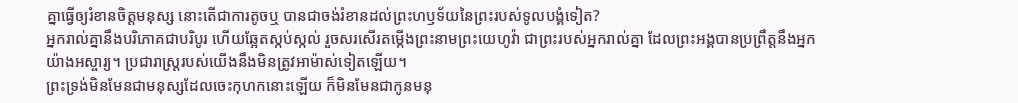គ្នាធ្វើឲ្យរំខានចិត្តមនុស្ស នោះតើជាការតូចឬ បានជាចង់រំខានដល់ព្រះហឫទ័យនៃព្រះរបស់ទូលបង្គំទៀត?
អ្នករាល់គ្នានឹងបរិភោគជាបរិបូរ ហើយឆ្អែតស្កប់ស្កល់ រួចសរសើរតម្កើងព្រះនាមព្រះយេហូវ៉ា ជាព្រះរបស់អ្នករាល់គ្នា ដែលព្រះអង្គបានប្រព្រឹត្តនឹងអ្នកយ៉ាងអស្ចារ្យ។ ប្រជារាស្ត្ររបស់យើងនឹងមិនត្រូវអាម៉ាស់ទៀតឡើយ។
ព្រះទ្រង់មិនមែនជាមនុស្សដែលចេះកុហកនោះឡើយ ក៏មិនមែនជាកូនមនុ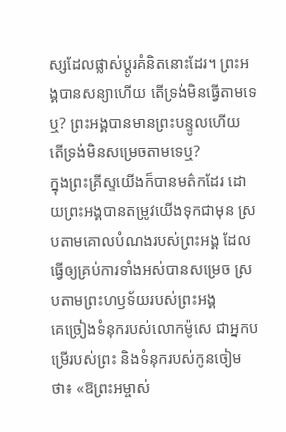ស្សដែលផ្លាស់ប្ដូរគំនិតនោះដែរ។ ព្រះអង្គបានសន្យាហើយ តើទ្រង់មិនធ្វើតាមទេឬ? ព្រះអង្គបានមានព្រះបន្ទូលហើយ តើទ្រង់មិនសម្រេចតាមទេឬ?
ក្នុងព្រះគ្រីស្ទយើងក៏បានមត៌កដែរ ដោយព្រះអង្គបានតម្រូវយើងទុកជាមុន ស្របតាមគោលបំណងរបស់ព្រះអង្គ ដែលធ្វើឲ្យគ្រប់ការទាំងអស់បានសម្រេច ស្របតាមព្រះហឫទ័យរបស់ព្រះអង្គ
គេច្រៀងទំនុករបស់លោកម៉ូសេ ជាអ្នកបម្រើរបស់ព្រះ និងទំនុករបស់កូនចៀមថា៖ «ឱព្រះអម្ចាស់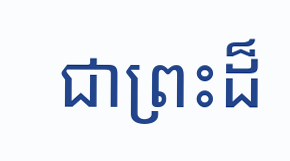ជាព្រះដ៏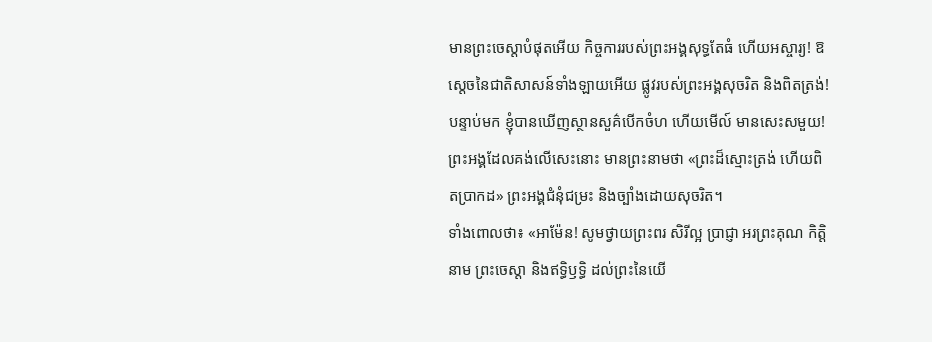មានព្រះចេស្តាបំផុតអើយ កិច្ចការរបស់ព្រះអង្គសុទ្ធតែធំ ហើយអស្ចារ្យ! ឱស្តេចនៃជាតិសាសន៍ទាំងឡាយអើយ ផ្លូវរបស់ព្រះអង្គសុចរិត និងពិតត្រង់!
បន្ទាប់មក ខ្ញុំបានឃើញស្ថានសួគ៌បើកចំហ ហើយមើល៍ មានសេះសមួយ! ព្រះអង្គដែលគង់លើសេះនោះ មានព្រះនាមថា «ព្រះដ៏ស្មោះត្រង់ ហើយពិតប្រាកដ» ព្រះអង្គជំនុំជម្រះ និងច្បាំងដោយសុចរិត។
ទាំងពោលថា៖ «អាម៉ែន! សូមថ្វាយព្រះពរ សិរីល្អ ប្រាជ្ញា អរព្រះគុណ កិត្តិនាម ព្រះចេស្តា និងឥទ្ធិឫទ្ធិ ដល់ព្រះនៃយើ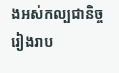ងអស់កល្បជានិច្ចរៀងរាប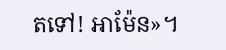តទៅ! អាម៉ែន»។